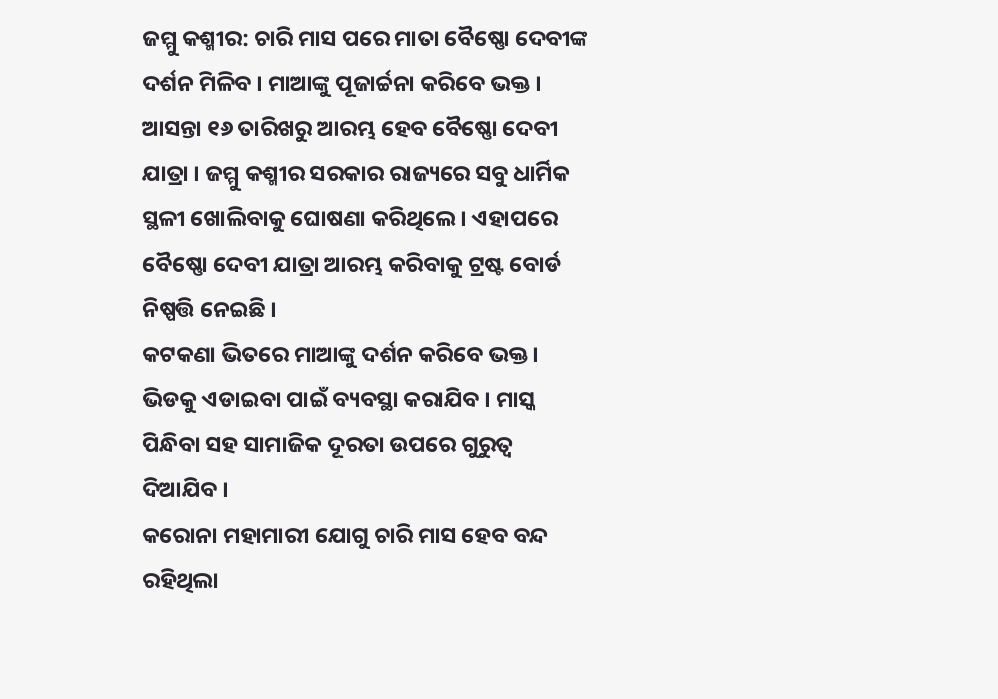ଜମ୍ମୁ କଶ୍ମୀର: ଚାରି ମାସ ପରେ ମାତା ବୈଷ୍ଣୋ ଦେବୀଙ୍କ ଦର୍ଶନ ମିଳିବ । ମାଆଙ୍କୁ ପୂଜାର୍ଚ୍ଚନା କରିବେ ଭକ୍ତ । ଆସନ୍ତା ୧୬ ତାରିଖରୁ ଆରମ୍ଭ ହେବ ବୈଷ୍ଣୋ ଦେବୀ ଯାତ୍ରା । ଜମ୍ମୁ କଶ୍ମୀର ସରକାର ରାଜ୍ୟରେ ସବୁ ଧାର୍ମିକ ସ୍ଥଳୀ ଖୋଲିବାକୁ ଘୋଷଣା କରିଥିଲେ । ଏହାପରେ ବୈଷ୍ଣୋ ଦେବୀ ଯାତ୍ରା ଆରମ୍ଭ କରିବାକୁ ଟ୍ରଷ୍ଟ ବୋର୍ଡ ନିଷ୍ପତ୍ତି ନେଇଛି ।
କଟକଣା ଭିତରେ ମାଆଙ୍କୁ ଦର୍ଶନ କରିବେ ଭକ୍ତ । ଭିଡକୁ ଏଡାଇବା ପାଇଁ ବ୍ୟବସ୍ଥା କରାଯିବ । ମାସ୍କ ପିନ୍ଧିବା ସହ ସାମାଜିକ ଦୂରତା ଉପରେ ଗୁରୁତ୍ୱ ଦିଆଯିବ ।
କରୋନା ମହାମାରୀ ଯୋଗୁ ଚାରି ମାସ ହେବ ବନ୍ଦ ରହିଥିଲା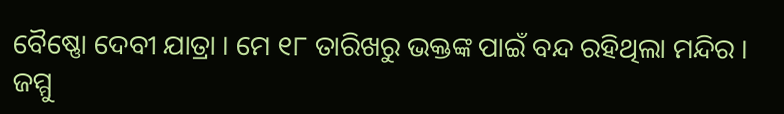ବୈଷ୍ଣୋ ଦେବୀ ଯାତ୍ରା । ମେ ୧୮ ତାରିଖରୁ ଭକ୍ତଙ୍କ ପାଇଁ ବନ୍ଦ ରହିଥିଲା ମନ୍ଦିର । ଜମ୍ମୁ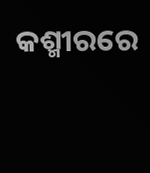କଶ୍ମୀରରେ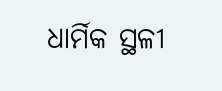ଧାର୍ମିକ ସ୍ଥଳୀ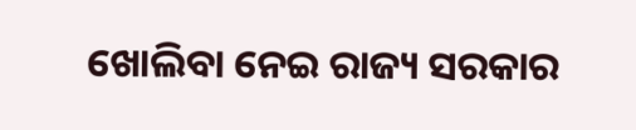ଖୋଲିବା ନେଇ ରାଜ୍ୟ ସରକାର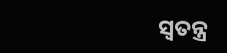ସ୍ୱତନ୍ତ୍ର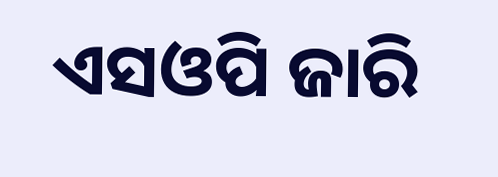ଏସଓପି ଜାରି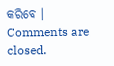କରିବେ ।
Comments are closed.